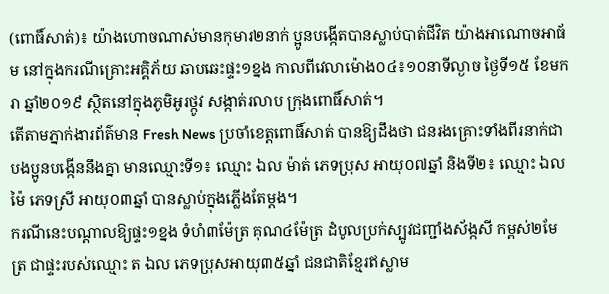(ពោធិ៍សាត់)៖ យ៉ាងហោចណាស់មានកុមារ២នាក់ ប្អូនបង្កើតបានស្លាប់បាត់ជីវិត យ៉ាងអាណោចអាធ័ម នៅក្នុងករណីគ្រោះអគ្គិភ័យ ឆាបឆេះផ្ទះ១ខ្នង កាលពីវេលាម៉ោង០៤៖១០នាទីល្ងាច ថ្ងៃទី១៥ ខែមករា ឆ្នាំ២០១៩ ស្ថិតនៅក្នុងភូមិអូរថ្កូវ សង្កាត់រលាប ក្រុងពោធិ៍សាត់។
តើតាមភ្នាក់ងារព័ត៌មាន Fresh News ប្រចាំខេត្តពោធិ៍សាត់ បានឱ្យដឹងថា ជនរងគ្រោះទាំងពីរនាក់ជាបងប្អូនបង្កើននឹងគ្នា មានឈ្មោះទី១៖ ឈ្មោះ ឯល ម៉ាត់ ភេទប្រុស អាយុ០៧ឆ្នាំ និងទី២៖ ឈ្មោះ ឯល ម៉ៃ ភេទស្រី អាយុ០៣ឆ្នាំ បានស្លាប់ក្នុងភ្លើងតែម្តង។
ករណីនេះបណ្តាលឱ្យផ្ទះ១ខ្នង ទំហំ៣ម៉ែត្រ គុណ៤ម៉ែត្រ ដំបូលប្រក់ស្បូវជញ្ជាំងស័ង្កសី កម្ពស់២មែត្រ ជាផ្ទះរបស់ឈ្មោះ ត ឯល ភេទប្រុសអាយុ៣៥ឆ្នាំ ជនជាតិខ្មែរឥស្លាម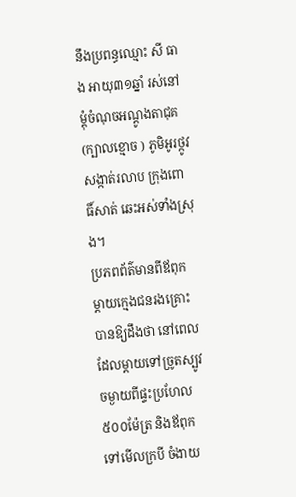នឹងប្រពន្ធឈ្មោះ សី ធាង អាយុ៣១ឆ្នាំ រស់នៅម្តុំចំណុចអណ្តូងតាជុគ (ក្បាលខ្មោច ) ភូមិអូរថ្កូវ សង្កាត់រលាប ក្រុងពោធិ៍សាត់ ឆេះអស់ទាំងស្រុង។
ប្រភពព័ត៌មានពីឪពុក ម្តាយក្មេងជនរងគ្រោះ បានឱ្យដឹងថា នៅពេលដែលម្តាយទៅច្រូតស្បូវចម្ងាយពីផ្ទះប្រហែល៥០០ម៉ែត្រ និងឪពុកទៅមើលក្របី ចំងាយ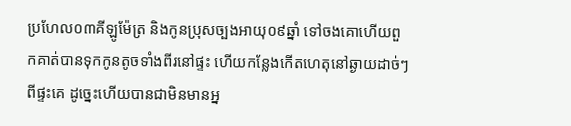ប្រហែល០៣គីឡូម៉ែត្រ និងកូនប្រុសច្បងអាយុ០៩ឆ្នាំ ទៅចងគោហើយពួកគាត់បានទុកកូនតូចទាំងពីរនៅផ្ទះ ហើយកន្លែងកើតហេតុនៅឆ្ងាយដាច់ៗពីផ្ទះគេ ដូច្នេះហើយបានជាមិនមានអ្ន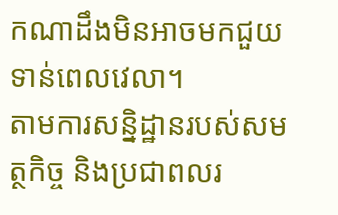កណាដឹងមិនអាចមកជួយទាន់ពេលវេលា។
តាមការសន្និដ្ឋានរបស់សមត្ថកិច្ច និងប្រជាពលរ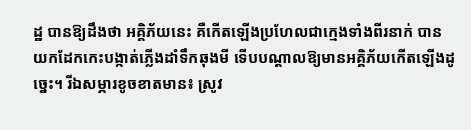ដ្ឋ បានឱ្យដឹងថា អគ្គិភ័យនេះ គឺកើតឡើងប្រហែលជាក្មេងទាំងពីរនាក់ បានយកដែកកេះបង្កាត់ភ្លើងដាំទឹកឆុងមី ទើបបណ្តាលឱ្យមានអគ្គិភ័យកើតឡើងដូច្នេះ។ រីឯសម្ភារខូចខាតមាន៖ ស្រូវ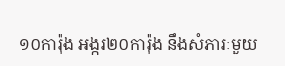១០ការ៉ុង អង្ករ២០ការ៉ុង នឹងសំភារៈមួយ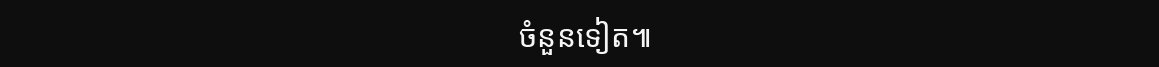ចំនួនទៀត៕